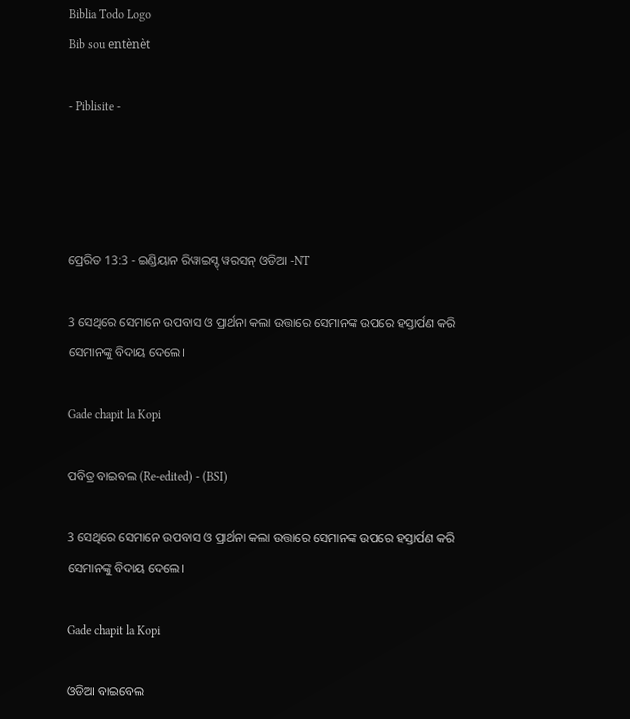Biblia Todo Logo
Bib sou entènèt

- Piblisite -




ପ୍ରେରିତ 13:3 - ଇଣ୍ଡିୟାନ ରିୱାଇସ୍ଡ୍ ୱରସନ୍ ଓଡିଆ -NT

3 ସେଥିରେ ସେମାନେ ଉପବାସ ଓ ପ୍ରାର୍ଥନା କଲା ଉତ୍ତାରେ ସେମାନଙ୍କ ଉପରେ ହସ୍ତାର୍ପଣ କରି ସେମାନଙ୍କୁ ବିଦାୟ ଦେଲେ।

Gade chapit la Kopi

ପବିତ୍ର ବାଇବଲ (Re-edited) - (BSI)

3 ସେଥିରେ ସେମାନେ ଉପବାସ ଓ ପ୍ରାର୍ଥନା କଲା ଉତ୍ତାରେ ସେମାନଙ୍କ ଉପରେ ହସ୍ତାର୍ପଣ କରି ସେମାନଙ୍କୁ ବିଦାୟ ଦେଲେ।

Gade chapit la Kopi

ଓଡିଆ ବାଇବେଲ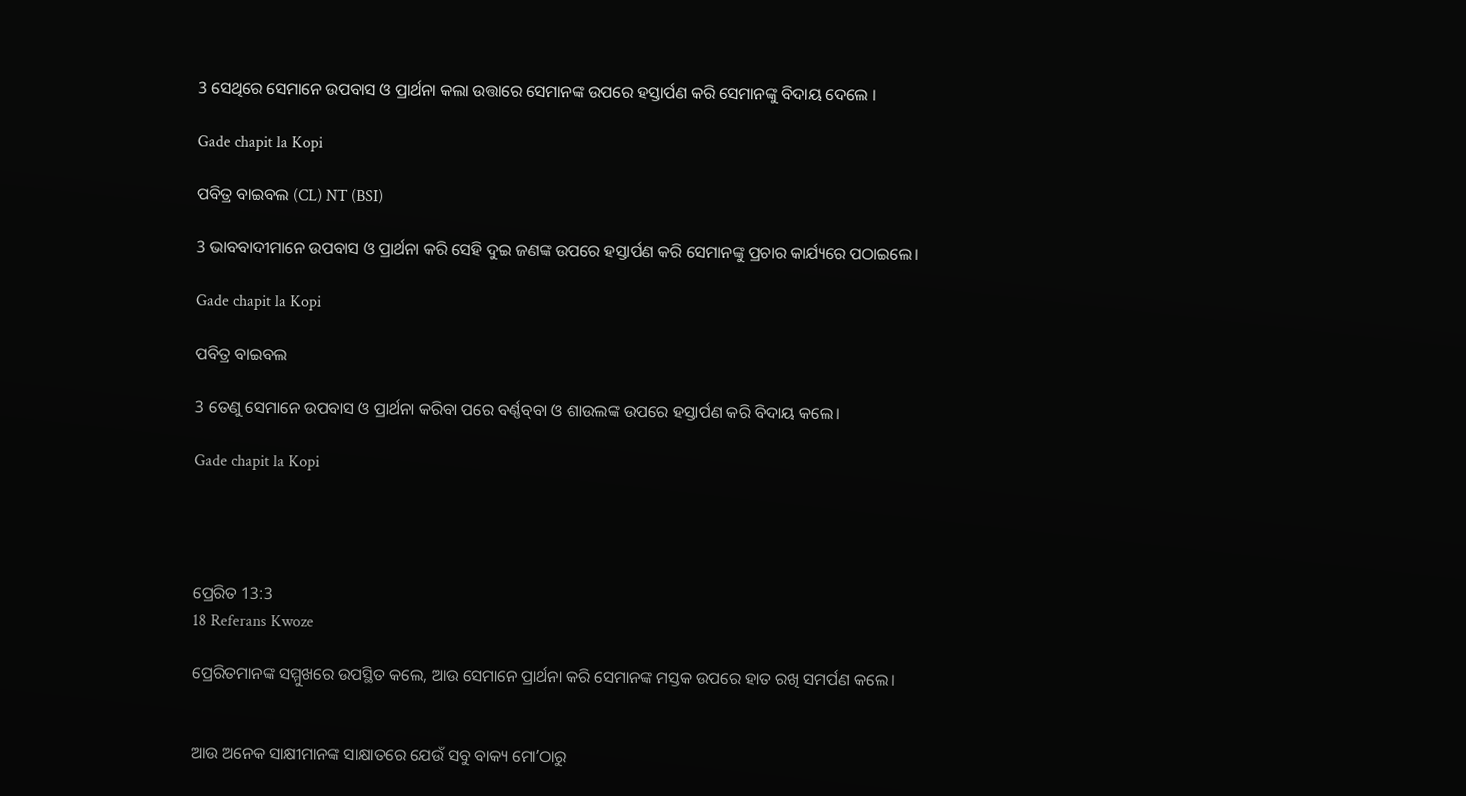3 ସେଥିରେ ସେମାନେ ଉପବାସ ଓ ପ୍ରାର୍ଥନା କଲା ଉତ୍ତାରେ ସେମାନଙ୍କ ଉପରେ ହସ୍ତାର୍ପଣ କରି ସେମାନଙ୍କୁ ବିଦାୟ ଦେଲେ ।

Gade chapit la Kopi

ପବିତ୍ର ବାଇବଲ (CL) NT (BSI)

3 ଭାବବାଦୀମାନେ ଉପବାସ ଓ ପ୍ରାର୍ଥନା କରି ସେହି ଦୁଇ ଜଣଙ୍କ ଉପରେ ହସ୍ତାର୍ପଣ କରି ସେମାନଙ୍କୁ ପ୍ରଚାର କାର୍ଯ୍ୟରେ ପଠାଇଲେ।

Gade chapit la Kopi

ପବିତ୍ର ବାଇବଲ

3 ତେଣୁ ସେମାନେ ଉପବାସ ଓ ପ୍ରାର୍ଥନା କରିବା ପରେ ବର୍ଣ୍ଣ‌ବ୍‌‌ବା ଓ ଶାଉଲଙ୍କ ଉପରେ ହସ୍ତାର୍ପଣ କରି ବିଦାୟ କଲେ।

Gade chapit la Kopi




ପ୍ରେରିତ 13:3
18 Referans Kwoze

ପ୍ରେରିତମାନଙ୍କ ସମ୍ମୁଖରେ ଉପସ୍ଥିତ କଲେ, ଆଉ ସେମାନେ ପ୍ରାର୍ଥନା କରି ସେମାନଙ୍କ ମସ୍ତକ ଉପରେ ହାତ ରଖି ସମର୍ପଣ କଲେ।


ଆଉ ଅନେକ ସାକ୍ଷୀମାନଙ୍କ ସାକ୍ଷାତରେ ଯେଉଁ ସବୁ ବାକ୍ୟ ମୋʼଠାରୁ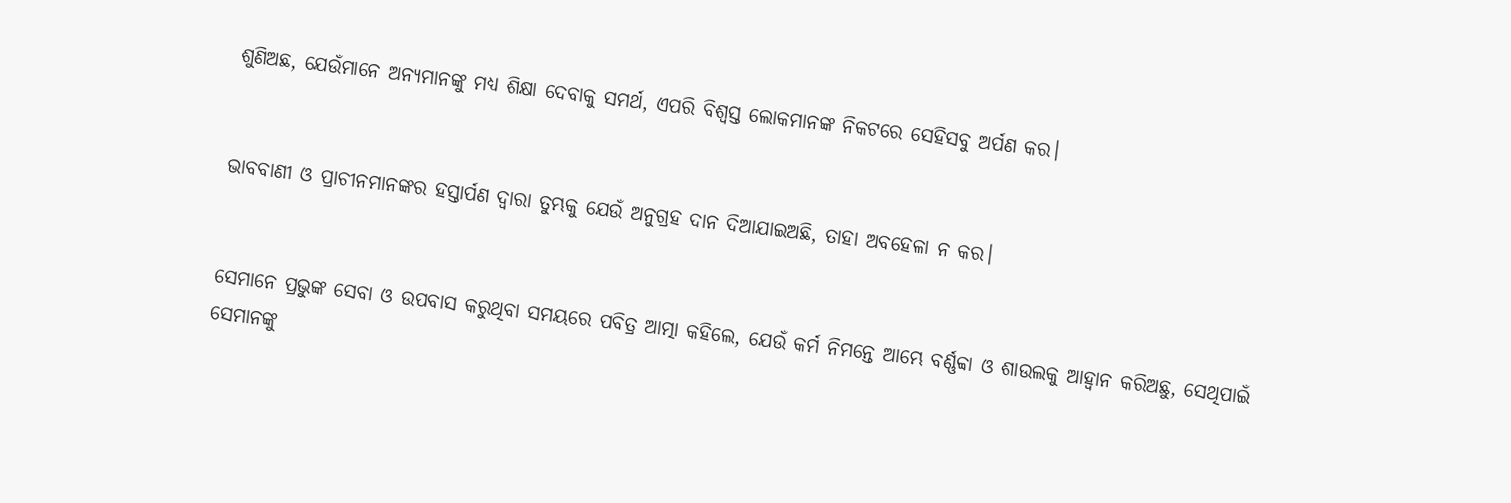ଶୁଣିଅଛ, ଯେଉଁମାନେ ଅନ୍ୟମାନଙ୍କୁ ମଧ୍ୟ ଶିକ୍ଷା ଦେବାକୁ ସମର୍ଥ, ଏପରି ବିଶ୍ୱସ୍ତ ଲୋକମାନଙ୍କ ନିକଟରେ ସେହିସବୁ ଅର୍ପଣ କର।


ଭାବବାଣୀ ଓ ପ୍ରାଚୀନମାନଙ୍କର ହସ୍ତାର୍ପଣ ଦ୍ୱାରା ତୁମ୍ଭକୁ ଯେଉଁ ଅନୁଗ୍ରହ ଦାନ ଦିଆଯାଇଅଛି, ତାହା ଅବହେଳା ନ କର।


ସେମାନେ ପ୍ରଭୁଙ୍କ ସେବା ଓ ଉପବାସ କରୁଥିବା ସମୟରେ ପବିତ୍ର ଆତ୍ମା କହିଲେ, ଯେଉଁ କର୍ମ ନିମନ୍ତେ ଆମ୍ଭେ ବର୍ଣ୍ଣବ୍ବା ଓ ଶାଉଲକୁ ଆହ୍ୱାନ କରିଅଛୁ, ସେଥିପାଇଁ ସେମାନଙ୍କୁ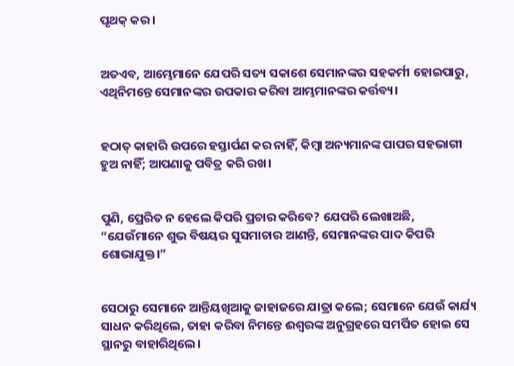ପୃଥକ୍ କର।


ଅତଏବ, ଆମ୍ଭେମାନେ ଯେପରି ସତ୍ୟ ସକାଶେ ସେମାନଙ୍କର ସହକର୍ମୀ ହୋଇପାରୁ, ଏଥିନିମନ୍ତେ ସେମାନଙ୍କର ଉପକାର କରିବା ଆମ୍ଭମାନଙ୍କର କର୍ତ୍ତବ୍ୟ।


ହଠାତ୍‍ କାହାରି ଉପରେ ହସ୍ତାର୍ପଣ କର ନାହିଁ, କିମ୍ବା ଅନ୍ୟମାନଙ୍କ ପାପର ସହଭାଗୀ ହୁଅ ନାହିଁ; ଆପଣାକୁ ପବିତ୍ର କରି ରଖ।


ପୁଣି, ପ୍ରେରିତ ନ ହେଲେ କିପରି ପ୍ରଚାର କରିବେ? ଯେପରି ଲେଖାଅଛି, “ଯେଉଁମାନେ ଶୁଭ ବିଷୟର ସୁସମାଚାର ଆଣନ୍ତି, ସେମାନଙ୍କର ପାଦ କିପରି ଶୋଭାଯୁକ୍ତ।”


ସେଠାରୁ ସେମାନେ ଆନ୍ତିୟଖିଆକୁ ଜାହାଜରେ ଯାତ୍ରା କଲେ; ସେମାନେ ଯେଉଁ କାର୍ଯ୍ୟ ସାଧନ କରିଥିଲେ, ତାହା କରିବା ନିମନ୍ତେ ଈଶ୍ବରଙ୍କ ଅନୁଗ୍ରହରେ ସମର୍ପିତ ହୋଇ ସେ ସ୍ଥାନରୁ ବାହାରିଥିଲେ।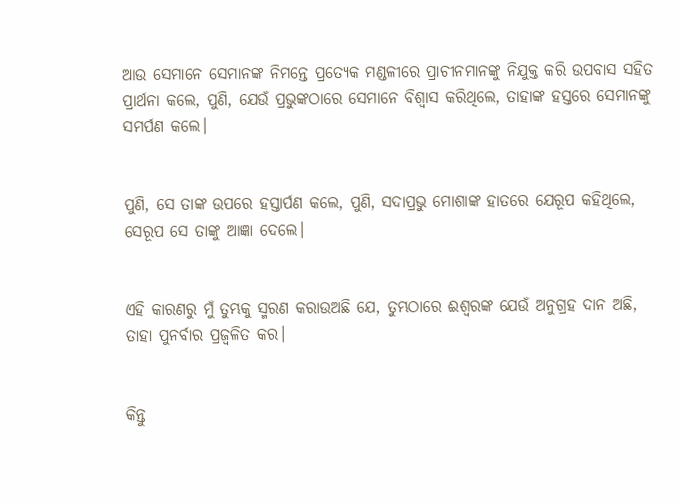ଆଉ ସେମାନେ ସେମାନଙ୍କ ନିମନ୍ତେ ପ୍ରତ୍ୟେକ ମଣ୍ଡଳୀରେ ପ୍ରାଚୀନମାନଙ୍କୁ ନିଯୁକ୍ତ କରି ଉପବାସ ସହିତ ପ୍ରାର୍ଥନା କଲେ, ପୁଣି, ଯେଉଁ ପ୍ରଭୁଙ୍କଠାରେ ସେମାନେ ବିଶ୍ୱାସ କରିଥିଲେ, ତାହାଙ୍କ ହସ୍ତରେ ସେମାନଙ୍କୁ ସମର୍ପଣ କଲେ।


ପୁଣି, ସେ ତାଙ୍କ ଉପରେ ହସ୍ତାର୍ପଣ କଲେ, ପୁଣି, ସଦାପ୍ରଭୁ ମୋଶାଙ୍କ ହାତରେ ଯେରୂପ କହିଥିଲେ, ସେରୂପ ସେ ତାଙ୍କୁ ଆଜ୍ଞା ଦେଲେ।


ଏହି କାରଣରୁ ମୁଁ ତୁମ୍ଭକୁ ସ୍ମରଣ କରାଉଅଛି ଯେ, ତୁମ୍ଭଠାରେ ଈଶ୍ବରଙ୍କ ଯେଉଁ ଅନୁଗ୍ରହ ଦାନ ଅଛି, ତାହା ପୁନର୍ବାର ପ୍ରଜ୍ୱଳିତ କର।


କିନ୍ତୁ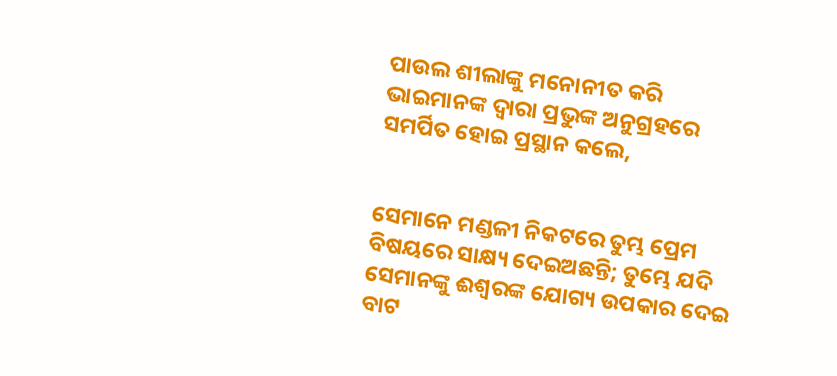ପାଉଲ ଶୀଲାଙ୍କୁ ମନୋନୀତ କରି ଭାଇମାନଙ୍କ ଦ୍ୱାରା ପ୍ରଭୁଙ୍କ ଅନୁଗ୍ରହରେ ସମର୍ପିତ ହୋଇ ପ୍ରସ୍ଥାନ କଲେ,


ସେମାନେ ମଣ୍ଡଳୀ ନିକଟରେ ତୁମ୍ଭ ପ୍ରେମ ବିଷୟରେ ସାକ୍ଷ୍ୟ ଦେଇଅଛନ୍ତି; ତୁମ୍ଭେ ଯଦି ସେମାନଙ୍କୁ ଈଶ୍ବରଙ୍କ ଯୋଗ୍ୟ ଉପକାର ଦେଇ ବାଟ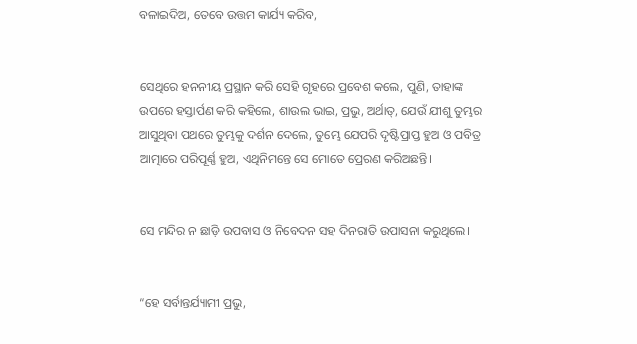ବଳାଇଦିଅ, ତେବେ ଉତ୍ତମ କାର୍ଯ୍ୟ କରିବ,


ସେଥିରେ ହନନୀୟ ପ୍ରସ୍ଥାନ କରି ସେହି ଗୃହରେ ପ୍ରବେଶ କଲେ, ପୁଣି, ତାହାଙ୍କ ଉପରେ ହସ୍ତାର୍ପଣ କରି କହିଲେ, ଶାଉଲ ଭାଇ, ପ୍ରଭୁ, ଅର୍ଥାତ୍‍, ଯେଉଁ ଯୀଶୁ ତୁମ୍ଭର ଆସୁଥିବା ପଥରେ ତୁମ୍ଭକୁ ଦର୍ଶନ ଦେଲେ, ତୁମ୍ଭେ ଯେପରି ଦୃଷ୍ଟିପ୍ରାପ୍ତ ହୁଅ ଓ ପବିତ୍ର ଆତ୍ମାରେ ପରିପୂର୍ଣ୍ଣ ହୁଅ, ଏଥିନିମନ୍ତେ ସେ ମୋତେ ପ୍ରେରଣ କରିଅଛନ୍ତି।


ସେ ମନ୍ଦିର ନ ଛାଡ଼ି ଉପବାସ ଓ ନିବେଦନ ସହ ଦିନରାତି ଉପାସନା କରୁଥିଲେ।


“ହେ ସର୍ବାନ୍ତର୍ଯ୍ୟାମୀ ପ୍ରଭୁ,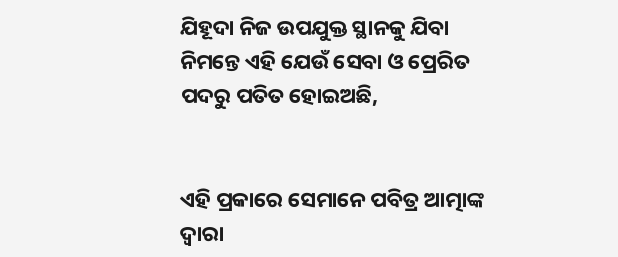ଯିହୂଦା ନିଜ ଉପଯୁକ୍ତ ସ୍ଥାନକୁ ଯିବା ନିମନ୍ତେ ଏହି ଯେଉଁ ସେବା ଓ ପ୍ରେରିତ ପଦରୁ ପତିତ ହୋଇଅଛି,


ଏହି ପ୍ରକାରେ ସେମାନେ ପବିତ୍ର ଆତ୍ମାଙ୍କ ଦ୍ୱାରା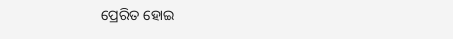ପ୍ରେରିତ ହୋଇ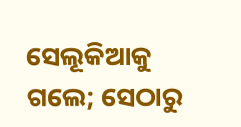ସେଲୂକିଆକୁ ଗଲେ; ସେଠାରୁ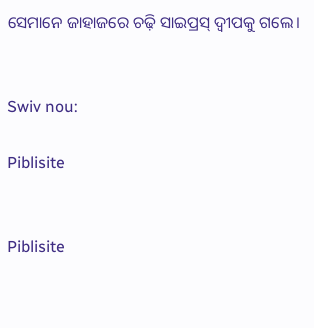ସେମାନେ ଜାହାଜରେ ଚଢ଼ି ସାଇପ୍ରସ୍ ଦ୍ବୀପକୁ ଗଲେ।


Swiv nou:

Piblisite


Piblisite